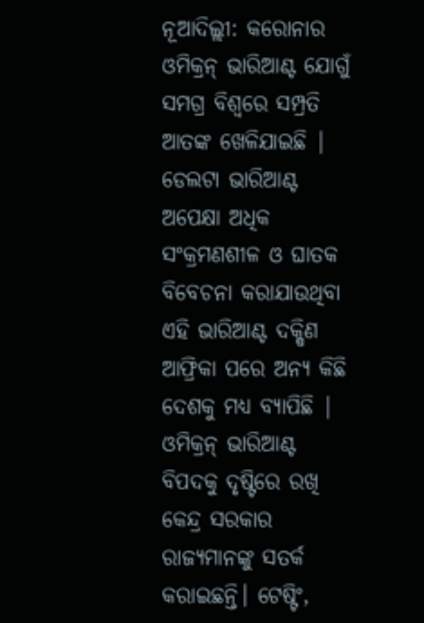ନୂଆଦିଲ୍ଲୀ: କରୋନାର ଓମିକ୍ରନ୍ ଭାରିଆଣ୍ଟ ଯୋଗୁଁ ସମଗ୍ର ବିଶ୍ୱରେ ସମ୍ପ୍ରତି ଆତଙ୍କ ଖେଳିଯାଇଛି | ଡେଲଟା ଭାରିଆଣ୍ଟ ଅପେକ୍ଷା ଅଧିକ ସଂକ୍ରମଣଶୀଳ ଓ ଘାତକ ବିବେଚନା କରାଯାଉଥିବା ଏହି ଭାରିଆଣ୍ଟ ଦକ୍ଷିଣ ଆଫ୍ରିକା ପରେ ଅନ୍ୟ କିଛି ଦେଶକୁ ମଧ୍ୟ ବ୍ୟାପିଛି | ଓମିକ୍ରନ୍ ଭାରିଆଣ୍ଟ ବିପଦକୁ ଦୃଷ୍ଟିରେ ରଖି କେନ୍ଦ୍ର ସରକାର ରାଜ୍ୟମାନଙ୍କୁ ସତର୍କ କରାଇଛନ୍ତି। ଟେଷ୍ଟିଂ,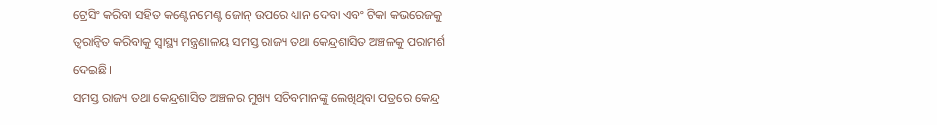ଟ୍ରେସିଂ କରିବା ସହିତ କଣ୍ଟେନମେଣ୍ଟ ଜୋନ୍ ଉପରେ ଧ୍ୟାନ ଦେବା ଏବଂ ଟିକା କଭରେଜକୁ ତ୍ୱରାନ୍ୱିତ କରିବାକୁ ସ୍ୱାସ୍ଥ୍ୟ ମନ୍ତ୍ରଣାଳୟ ସମସ୍ତ ରାଜ୍ୟ ତଥା କେନ୍ଦ୍ରଶାସିତ ଅଞ୍ଚଳକୁ ପରାମର୍ଶ ଦେଇଛି।
ସମସ୍ତ ରାଜ୍ୟ ତଥା କେନ୍ଦ୍ରଶାସିତ ଅଞ୍ଚଳର ମୁଖ୍ୟ ସଚିବମାନଙ୍କୁ ଲେଖିଥିବା ପତ୍ରରେ କେନ୍ଦ୍ର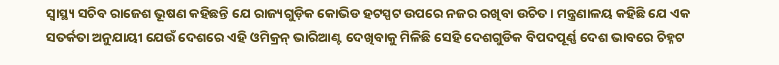ସ୍ୱାସ୍ଥ୍ୟ ସଚିବ ରାଜେଶ ଭୂଷଣ କହିଛନ୍ତି ଯେ ରାଜ୍ୟଗୁଡ଼ିକ କୋଭିଡ ହଟସ୍ପଟ ଉପରେ ନଜର ରଖିବା ଉଚିତ। ମନ୍ତ୍ରଣାଳୟ କହିଛି ଯେ ଏକ ସତର୍କତା ଅନୁଯାୟୀ ଯେଉଁ ଦେଶରେ ଏହି ଓମିକ୍ରନ୍ ଭାରିଆଣ୍ଟ ଦେଖିବାକୁ ମିଳିଛି ସେହି ଦେଶଗୁଡିକ ବିପଦପୂର୍ଣ୍ଣ ଦେଶ ଭାବରେ ଚିହ୍ନଟ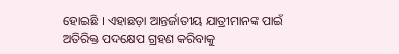ହୋଇଛି । ଏହାଛଡ଼ା ଆନ୍ତର୍ଜାତୀୟ ଯାତ୍ରୀମାନଙ୍କ ପାଇଁ ଅତିରିକ୍ତ ପଦକ୍ଷେପ ଗ୍ରହଣ କରିବାକୁ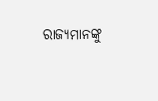ରାଜ୍ୟମାନଙ୍କୁ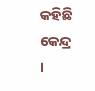କହିଛି କେନ୍ଦ୍ର ।